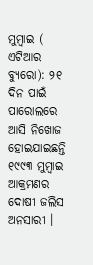ମୁମ୍ବାଇ ( ଏଟିଆର ବ୍ୟୁରୋ): ୨୧ ଦିନ ପାଇଁ ପାରୋଲରେ ଆସି ନିଖୋଜ ହୋଇଯାଇଛନ୍ତି ୧୯୯୩ ମୁମ୍ବାଇ ଆକ୍ରମଣର ଦୋଷୀ ଜଲିସ ଅନସାରୀ ।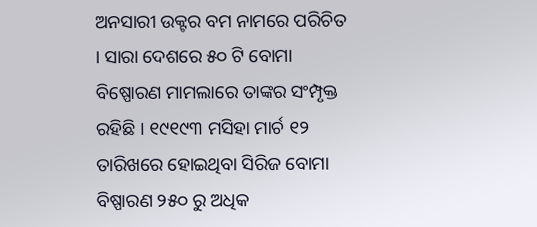ଅନସାରୀ ଉକ୍ଟର ବମ ନାମରେ ପରିଚିତ । ସାରା ଦେଶରେ ୫୦ ଟି ବୋମା ବିଷ୍ପୋରଣ ମାମଲାରେ ତାଙ୍କର ସଂମ୍ପୃକ୍ତ ରହିଛି । ୧୯୧୯୩ ମସିହା ମାର୍ଚ ୧୨ ତାରିଖରେ ହୋଇଥିବା ସିରିଜ ବୋମା ବିଷ୍ପାରଣ ୨୫୦ ରୁ ଅଧିକ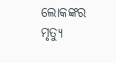ଲୋକଙ୍କର ମୃତ୍ୟୁ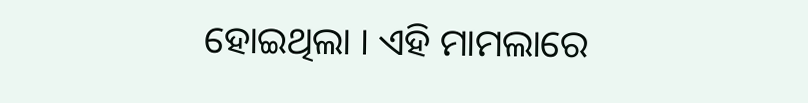ହୋଇଥିଲା । ଏହି ମାମଲାରେ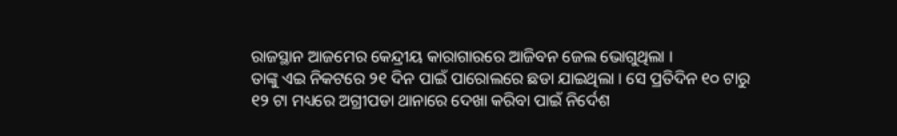ରାଜସ୍ଥାନ ଆଜମେର କେନ୍ଦ୍ରୀୟ କାରାଗାରରେ ଆଜିବନ ଜେଲ ଭୋଗୁଥିଲା ।
ତାଙ୍କୁ ଏଇ ନିକଟରେ ୨୧ ଦିନ ପାଇଁ ପାରୋଲରେ ଛଡା ଯାଇଥିଲା । ସେ ପ୍ରତିଦିନ ୧୦ ଟାରୁ ୧୨ ଟା ମଧ୍ୟରେ ଅଗ୍ରୀପଡା ଥାନାରେ ଦେଖା କରିବା ପାଇଁ ନିର୍ଦେଶ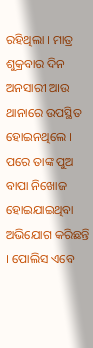ରହିଥିଲା । ମାତ୍ର ଶୁକ୍ରବାର ଦିନ ଅନସାରୀ ଆଉ ଥାନାରେ ଉପସ୍ଥିତ ହୋଇନଥିଲେ । ପରେ ତାଙ୍କ ପୁଅ ବାପା ନିଖୋଜ ହୋଇଯାଇଥିବା ଅଭିଯୋଗ କରିଛନ୍ତି । ପୋଲିସ ଏବେ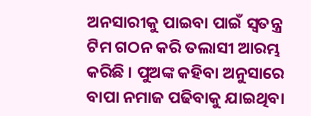ଅନସାରୀକୁ ପାଇବା ପାଇଁ ସ୍ୱତନ୍ତ୍ର ଟିମ ଗଠନ କରି ତଲାସୀ ଆରମ୍ଭ କରିଛି । ପୁଅଙ୍କ କହିବା ଅନୁସାରେ ବାପା ନମାଜ ପଢିବାକୁ ଯାଇଥିବା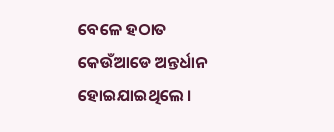ବେଳେ ହଠାତ କେଉଁଆଡେ ଅନ୍ତର୍ଧାନ ହୋଇଯାଇଥିଲେ ।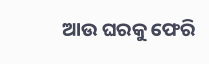ଆଉ ଘରକୁ ଫେରି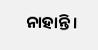ନାହାନ୍ତି ।